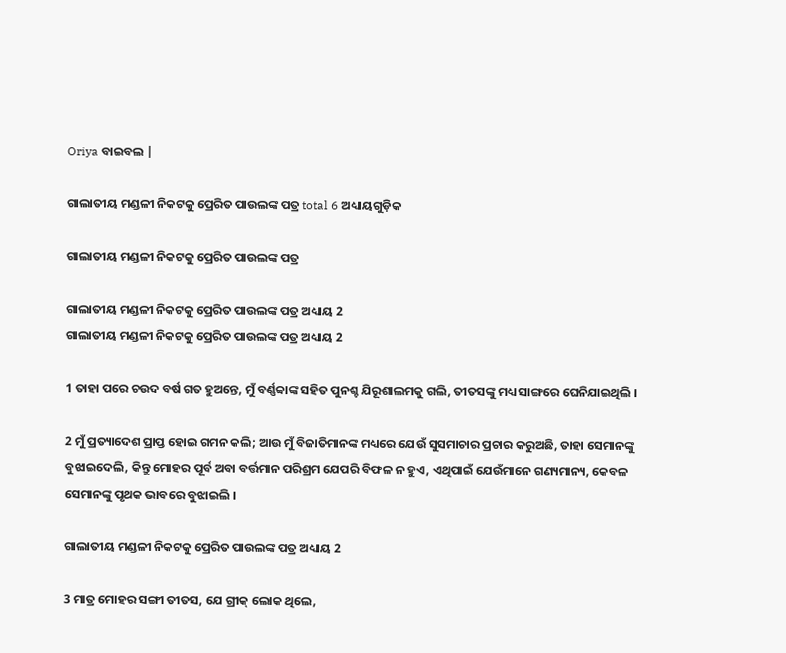Oriya ବାଇବଲ |

ଗାଲାତୀୟ ମଣ୍ଡଳୀ ନିକଟକୁ ପ୍ରେରିତ ପାଉଲଙ୍କ ପତ୍ର total 6 ଅଧ୍ୟାୟଗୁଡ଼ିକ

ଗାଲାତୀୟ ମଣ୍ଡଳୀ ନିକଟକୁ ପ୍ରେରିତ ପାଉଲଙ୍କ ପତ୍ର

ଗାଲାତୀୟ ମଣ୍ଡଳୀ ନିକଟକୁ ପ୍ରେରିତ ପାଉଲଙ୍କ ପତ୍ର ଅଧ୍ୟାୟ 2
ଗାଲାତୀୟ ମଣ୍ଡଳୀ ନିକଟକୁ ପ୍ରେରିତ ପାଉଲଙ୍କ ପତ୍ର ଅଧ୍ୟାୟ 2

1 ତାହା ପରେ ଚଉଦ ବର୍ଷ ଗତ ହୁଅନ୍ତେ, ମୁଁ ବର୍ଣ୍ଣବ୍ବାଙ୍କ ସହିତ ପୁନଶ୍ଚ ଯିରୂଶାଲମକୁ ଗଲି, ତୀତସଙ୍କୁ ମଧ୍ୟ ସାଙ୍ଗରେ ଘେନିଯାଇଥିଲି ।

2 ମୁଁ ପ୍ରତ୍ୟାଦେଶ ପ୍ରାପ୍ତ ହୋଇ ଗମନ କଲି; ଆଉ ମୁଁ ବିଜାତିମାନଙ୍କ ମଧ୍ୟରେ ଯେଉଁ ସୁସମାଚାର ପ୍ରଚାର କରୁଅଛି, ତାହା ସେମାନଙ୍କୁ ବୁଝାଇଦେଲି, କିନ୍ତୁ ମୋହର ପୂର୍ବ ଅବା ବର୍ତ୍ତମାନ ପରିଶ୍ରମ ଯେପରି ବିଫଳ ନ ହୁଏ, ଏଥିପାଇଁ ଯେଉଁମାନେ ଗଣ୍ୟମାନ୍ୟ, କେବଳ ସେମାନଙ୍କୁ ପୃଥକ ଭାବରେ ବୁଝାଇଲି ।

ଗାଲାତୀୟ ମଣ୍ଡଳୀ ନିକଟକୁ ପ୍ରେରିତ ପାଉଲଙ୍କ ପତ୍ର ଅଧ୍ୟାୟ 2

3 ମାତ୍ର ମୋହର ସଙ୍ଗୀ ତୀତସ, ଯେ ଗ୍ରୀକ୍ ଲୋକ ଥିଲେ,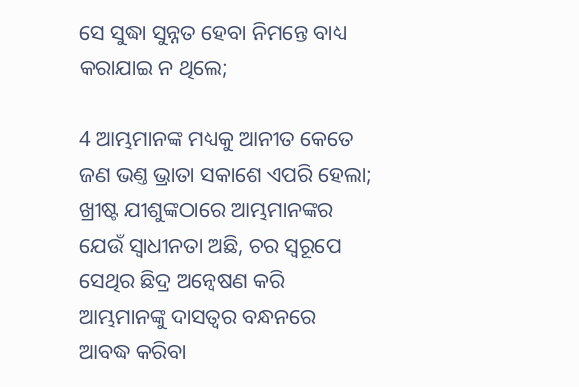ସେ ସୁଦ୍ଧା ସୁନ୍ନତ ହେବା ନିମନ୍ତେ ବାଧ୍ୟ କରାଯାଇ ନ ଥିଲେ;

4 ଆମ୍ଭମାନଙ୍କ ମଧ୍ୟକୁ ଆନୀତ କେତେ ଜଣ ଭଣ୍ତ ଭ୍ରାତା ସକାଶେ ଏପରି ହେଲା; ଖ୍ରୀଷ୍ଟ ଯୀଶୁଙ୍କଠାରେ ଆମ୍ଭମାନଙ୍କର ଯେଉଁ ସ୍ଵାଧୀନତା ଅଛି, ଚର ସ୍ଵରୂପେ ସେଥିର ଛିଦ୍ର ଅନ୍ଵେଷଣ କରି ଆମ୍ଭମାନଙ୍କୁ ଦାସତ୍ଵର ବନ୍ଧନରେ ଆବଦ୍ଧ କରିବା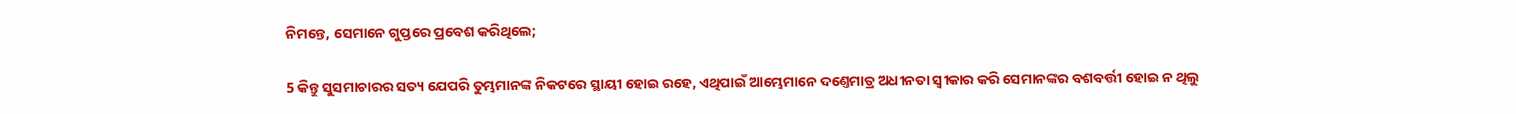ନିମନ୍ତେ, ସେମାନେ ଗୁପ୍ତରେ ପ୍ରବେଶ କରିଥିଲେ;

5 କିନ୍ତୁ ସୁସମାଚାରର ସତ୍ୟ ଯେପରି ତୁମ୍ଭମାନଙ୍କ ନିକଟରେ ସ୍ଥାୟୀ ହୋଇ ରହେ, ଏଥିପାଇଁ ଆମ୍ଭେମାନେ ଦଣ୍ତେମାତ୍ର ଅଧୀନତା ସ୍ଵୀକାର କରି ସେମାନଙ୍କର ବଶବର୍ତ୍ତୀ ହୋଇ ନ ଥିଲୁ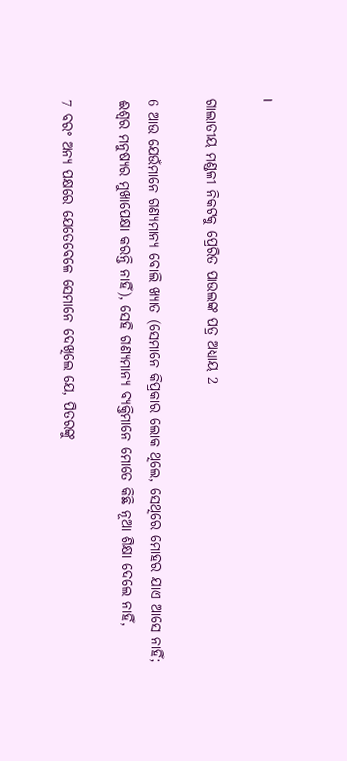।

ଗାଲାତୀୟ ମଣ୍ଡଳୀ ନିକଟକୁ ପ୍ରେରିତ ପାଉଲଙ୍କ ପତ୍ର ଅଧ୍ୟାୟ 2

6 ଆଉ ଯେଉଁମାନେ ଗଣ୍ୟମାନ୍ୟ ବୋଲି ଖ୍ୟାତ (ସେମାନେ କିପ୍ରକାର ଲୋକ ଥିଲେ, ସେଥିରେ ମୋହର ଯାଏ ଆସେ ନାହିଁ; ଈଶ୍ଵର ମନୁଷ୍ୟର ମୁଖାପେକ୍ଷା କରନ୍ତି ନାହିଁ), ସେହି ଗଣ୍ୟମାନ୍ୟ ବ୍ୟକ୍ତିମାନେ ମୋତେ କିଛି ନୂଆ ଶିକ୍ଷା ଦେଲେ ନାହିଁ,

7 ବରଂ ଅନ୍ୟ ପକ୍ଷରେ ଯେତେବେଳେ ସେମାନେ ଦେଖିଲେ ଯେ, ପିତରଙ୍କୁ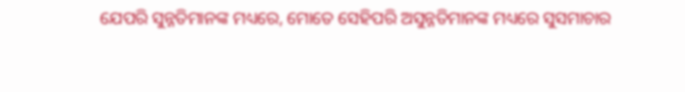ଯେପରି ସୁନ୍ନତିମାନଙ୍କ ମଧ୍ୟରେ, ମୋତେ ସେହିପରି ଅସୁନ୍ନତିମାନଙ୍କ ମଧ୍ୟରେ ସୁସମାଚାର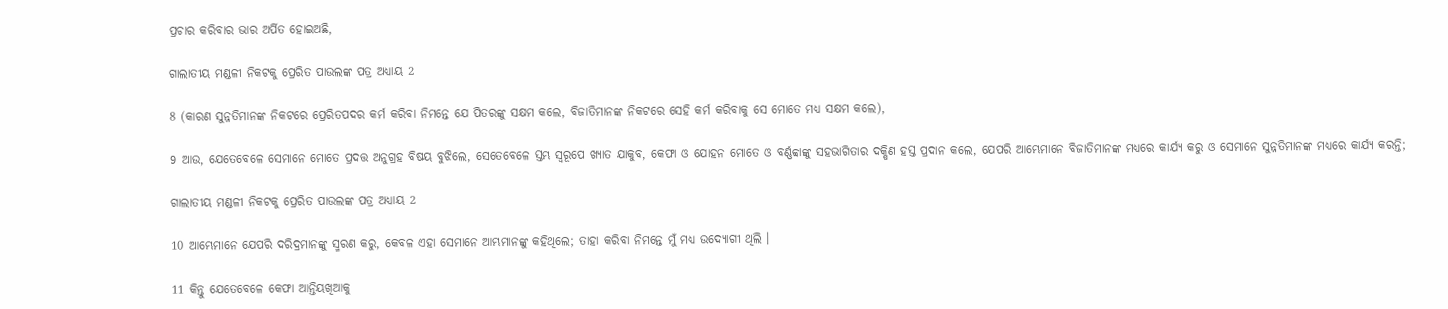ପ୍ରଚାର କରିବାର ଭାର ଅର୍ପିତ ହୋଇଅଛି,

ଗାଲାତୀୟ ମଣ୍ଡଳୀ ନିକଟକୁ ପ୍ରେରିତ ପାଉଲଙ୍କ ପତ୍ର ଅଧ୍ୟାୟ 2

8 (କାରଣ ସୁନ୍ନତିମାନଙ୍କ ନିକଟରେ ପ୍ରେରିତପଦର କର୍ମ କରିବା ନିମନ୍ତେ ଯେ ପିତରଙ୍କୁ ସକ୍ଷମ କଲେ, ବିଜାତିମାନଙ୍କ ନିକଟରେ ସେହି କର୍ମ କରିବାକୁ ସେ ମୋତେ ମଧ୍ୟ ସକ୍ଷମ କଲେ),

9 ଆଉ, ଯେତେବେଳେ ସେମାନେ ମୋତେ ପ୍ରଦତ୍ତ ଅନୁଗ୍ରହ ବିଷୟ ବୁଝିଲେ, ସେତେବେଳେ ସ୍ତମ୍ଭ ସ୍ଵରୂପେ ଖ୍ୟାତ ଯାକୁବ, କେଫା ଓ ଯୋହନ ମୋତେ ଓ ବର୍ଣ୍ଣବ୍ବାଙ୍କୁ ସହଭାଗିତାର ଦକ୍ଷିଣ ହସ୍ତ ପ୍ରଦାନ କଲେ, ଯେପରି ଆମ୍ଭେମାନେ ବିଜାତିମାନଙ୍କ ମଧ୍ୟରେ କାର୍ଯ୍ୟ କରୁ ଓ ସେମାନେ ସୁନ୍ନତିମାନଙ୍କ ମଧ୍ୟରେ କାର୍ଯ୍ୟ କରନ୍ତି;

ଗାଲାତୀୟ ମଣ୍ଡଳୀ ନିକଟକୁ ପ୍ରେରିତ ପାଉଲଙ୍କ ପତ୍ର ଅଧ୍ୟାୟ 2

10 ଆମ୍ଭେମାନେ ଯେପରି ଦରିଦ୍ରମାନଙ୍କୁ ସ୍ମରଣ କରୁ, କେବଳ ଏହା ସେମାନେ ଆମ୍ଭମାନଙ୍କୁ କହିଥିଲେ; ତାହା କରିବା ନିମନ୍ତେ ମୁଁ ମଧ୍ୟ ଉଦ୍ଯୋଗୀ ଥିଲି ।

11 କିନ୍ତୁ ଯେତେବେଳେ କେଫା ଆନ୍ତିୟଖିଆକୁ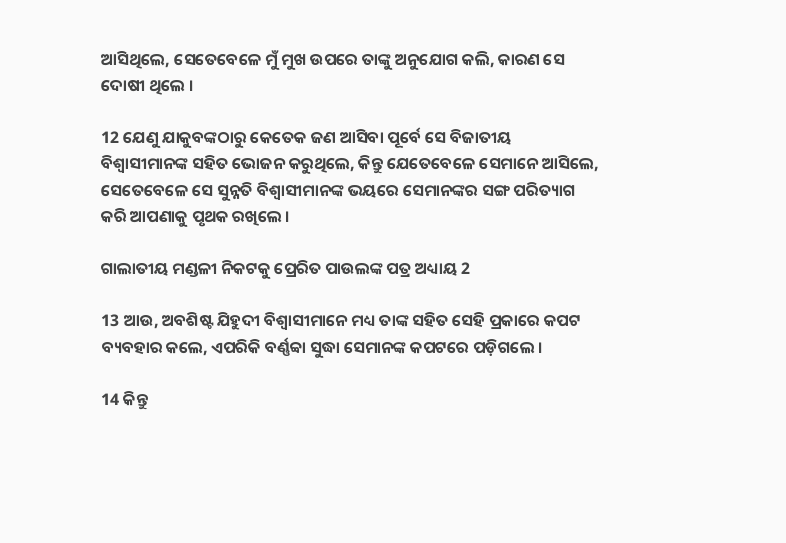ଆସିଥିଲେ, ସେତେବେଳେ ମୁଁ ମୁଖ ଉପରେ ତାଙ୍କୁ ଅନୁଯୋଗ କଲି, କାରଣ ସେ ଦୋଷୀ ଥିଲେ ।

12 ଯେଣୁ ଯାକୁବଙ୍କଠାରୁ କେତେକ ଜଣ ଆସିବା ପୂର୍ବେ ସେ ବିଜାତୀୟ ବିଶ୍ଵାସୀମାନଙ୍କ ସହିତ ଭୋଜନ କରୁଥିଲେ, କିନ୍ତୁ ଯେତେବେଳେ ସେମାନେ ଆସିଲେ, ସେତେବେଳେ ସେ ସୁନ୍ନତି ବିଶ୍ଵାସୀମାନଙ୍କ ଭୟରେ ସେମାନଙ୍କର ସଙ୍ଗ ପରିତ୍ୟାଗ କରି ଆପଣାକୁ ପୃଥକ ରଖିଲେ ।

ଗାଲାତୀୟ ମଣ୍ଡଳୀ ନିକଟକୁ ପ୍ରେରିତ ପାଉଲଙ୍କ ପତ୍ର ଅଧ୍ୟାୟ 2

13 ଆଉ, ଅବଶିଷ୍ଟ ଯିହୁଦୀ ବିଶ୍ଵାସୀମାନେ ମଧ୍ୟ ତାଙ୍କ ସହିତ ସେହି ପ୍ରକାରେ କପଟ ବ୍ୟବହାର କଲେ, ଏପରିକି ବର୍ଣ୍ଣବ୍ବା ସୁଦ୍ଧା ସେମାନଙ୍କ କପଟରେ ପଡ଼ିଗଲେ ।

14 କିନ୍ତୁ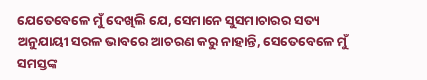ଯେତେବେଳେ ମୁଁ ଦେଖିଲି ଯେ, ସେମାନେ ସୁସମାଚାରର ସତ୍ୟ ଅନୁଯାୟୀ ସରଳ ଭାବରେ ଆଚରଣ କରୁ ନାହାନ୍ତି, ସେତେବେଳେ ମୁଁ ସମସ୍ତଙ୍କ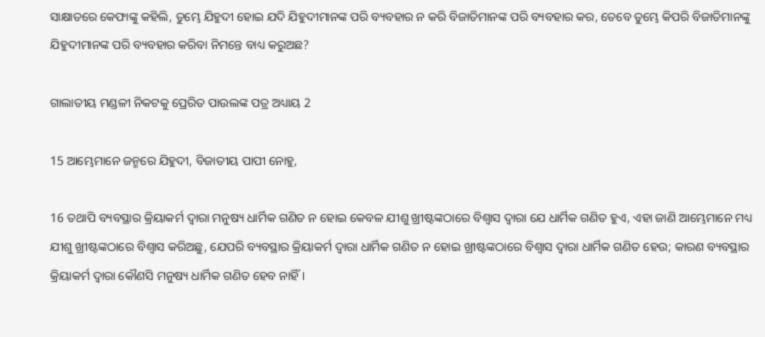ସାକ୍ଷାତରେ କେଫାଙ୍କୁ କହିଲି, ତୁମ୍ଭେ ଯିହୁଦୀ ହୋଇ ଯଦି ଯିହୁଦୀମାନଙ୍କ ପରି ବ୍ୟବହାର ନ କରି ବିଜାତିମାନଙ୍କ ପରି ବ୍ୟବହାର କର, ତେବେ ତୁମ୍ଭେ କିପରି ବିଜାତିମାନଙ୍କୁ ଯିହୁଦୀମାନଙ୍କ ପରି ବ୍ୟବହାର କରିବା ନିମନ୍ତେ ବାଧ୍ୟ କରୁଅଛ?

ଗାଲାତୀୟ ମଣ୍ଡଳୀ ନିକଟକୁ ପ୍ରେରିତ ପାଉଲଙ୍କ ପତ୍ର ଅଧ୍ୟାୟ 2

15 ଆମ୍ଭେମାନେ ଜନ୍ମରେ ଯିହୁଦୀ, ବିଜାତୀୟ ପାପୀ ନୋହୁ,

16 ତଥାପି ବ୍ୟବସ୍ଥାର କ୍ରିୟାକର୍ମ ଦ୍ଵାରା ମନୁଷ୍ୟ ଧାର୍ମିକ ଗଣିତ ନ ହୋଇ କେବଳ ଯୀଶୁ ଖ୍ରୀଷ୍ଟଙ୍କଠାରେ ବିଶ୍ଵାସ ଦ୍ଵାରା ଯେ ଧାର୍ମିକ ଗଣିତ ହୁଏ, ଏହା ଜାଣି ଆମ୍ଭେମାନେ ମଧ୍ୟ ଯୀଶୁ ଖ୍ରୀଷ୍ଟଙ୍କଠାରେ ବିଶ୍ଵାସ କରିଅଛୁ, ଯେପରି ବ୍ୟବସ୍ଥାର କ୍ରିୟାକର୍ମ ଦ୍ଵାରା ଧାର୍ମିକ ଗଣିତ ନ ହୋଇ ଖ୍ରୀଷ୍ଟଙ୍କଠାରେ ବିଶ୍ଵାସ ଦ୍ଵାରା ଧାର୍ମିକ ଗଣିତ ହେଉ; କାରଣ ବ୍ୟବସ୍ଥାର କ୍ରିୟାକର୍ମ ଦ୍ଵାରା କୌଣସି ମନୁଷ୍ୟ ଧାର୍ମିକ ଗଣିତ ହେବ ନାହିଁ ।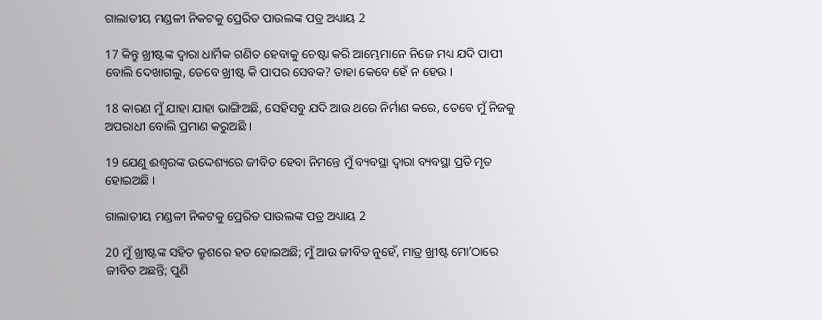ଗାଲାତୀୟ ମଣ୍ଡଳୀ ନିକଟକୁ ପ୍ରେରିତ ପାଉଲଙ୍କ ପତ୍ର ଅଧ୍ୟାୟ 2

17 କିନ୍ତୁ ଖ୍ରୀଷ୍ଟଙ୍କ ଦ୍ଵାରା ଧାର୍ମିକ ଗଣିତ ହେବାକୁ ଚେଷ୍ଟା କରି ଆମ୍ଭେମାନେ ନିଜେ ମଧ୍ୟ ଯଦି ପାପୀ ବୋଲି ଦେଖାଗଲୁ, ତେବେ ଖ୍ରୀଷ୍ଟ କି ପାପର ସେବକ? ତାହା କେବେ ହେଁ ନ ହେଉ ।

18 କାରଣ ମୁଁ ଯାହା ଯାହା ଭାଙ୍ଗିଅଛି, ସେହିସବୁ ଯଦି ଆଉ ଥରେ ନିର୍ମାଣ କରେ, ତେବେ ମୁଁ ନିଜକୁ ଅପରାଧୀ ବୋଲି ପ୍ରମାଣ କରୁଅଛି ।

19 ଯେଣୁ ଈଶ୍ଵରଙ୍କ ଉଦ୍ଦେଶ୍ୟରେ ଜୀବିତ ହେବା ନିମନ୍ତେ ମୁଁ ବ୍ୟବସ୍ଥା ଦ୍ଵାରା ବ୍ୟବସ୍ଥା ପ୍ରତି ମୃତ ହୋଇଅଛି ।

ଗାଲାତୀୟ ମଣ୍ଡଳୀ ନିକଟକୁ ପ୍ରେରିତ ପାଉଲଙ୍କ ପତ୍ର ଅଧ୍ୟାୟ 2

20 ମୁଁ ଖ୍ରୀଷ୍ଟଙ୍କ ସହିତ କ୍ରୁଶରେ ହତ ହୋଇଅଛି; ମୁଁ ଆଉ ଜୀବିତ ନୁହେଁ, ମାତ୍ର ଖ୍ରୀଷ୍ଟ ମୋʼଠାରେ ଜୀବିତ ଅଛନ୍ତି; ପୁଣି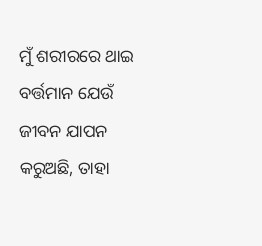ମୁଁ ଶରୀରରେ ଥାଇ ବର୍ତ୍ତମାନ ଯେଉଁ ଜୀବନ ଯାପନ କରୁଅଛି, ତାହା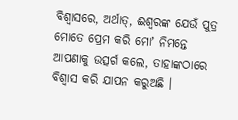ବିଶ୍ଵାସରେ, ଅର୍ଥାତ୍, ଈଶ୍ଵରଙ୍କ ଯେଉଁ ପୁତ୍ର ମୋତେ ପ୍ରେମ କରି ମୋʼ ନିମନ୍ତେ ଆପଣାକୁ ଉତ୍ସର୍ଗ କଲେ, ତାହାଙ୍କଠାରେ ବିଶ୍ଵାସ କରି ଯାପନ କରୁଅଛି ।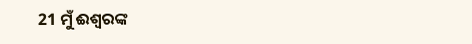21 ମୁଁ ଈଶ୍ଵରଙ୍କ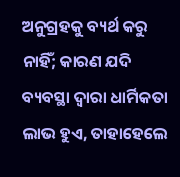ଅନୁଗ୍ରହକୁ ବ୍ୟର୍ଥ କରୁ ନାହିଁ; କାରଣ ଯଦି ବ୍ୟବସ୍ଥା ଦ୍ଵାରା ଧାର୍ମିକତା ଲାଭ ହୁଏ, ତାହାହେଲେ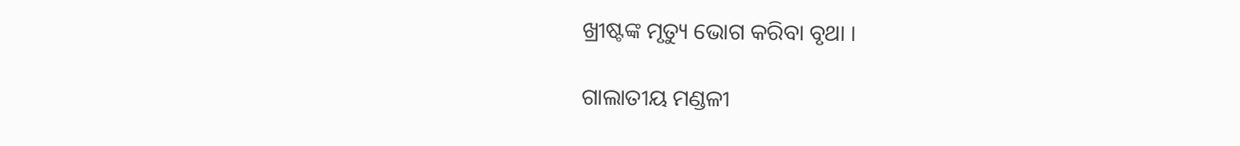ଖ୍ରୀଷ୍ଟଙ୍କ ମୃତ୍ୟୁ ଭୋଗ କରିବା ବୃଥା ।

ଗାଲାତୀୟ ମଣ୍ଡଳୀ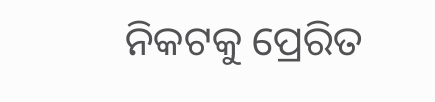ନିକଟକୁ ପ୍ରେରିତ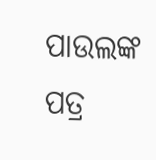ପାଉଲଙ୍କ ପତ୍ର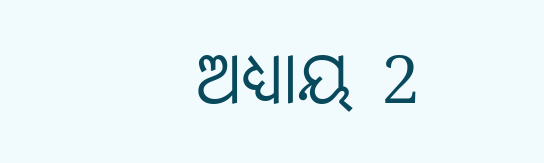ଅଧ୍ୟାୟ 2